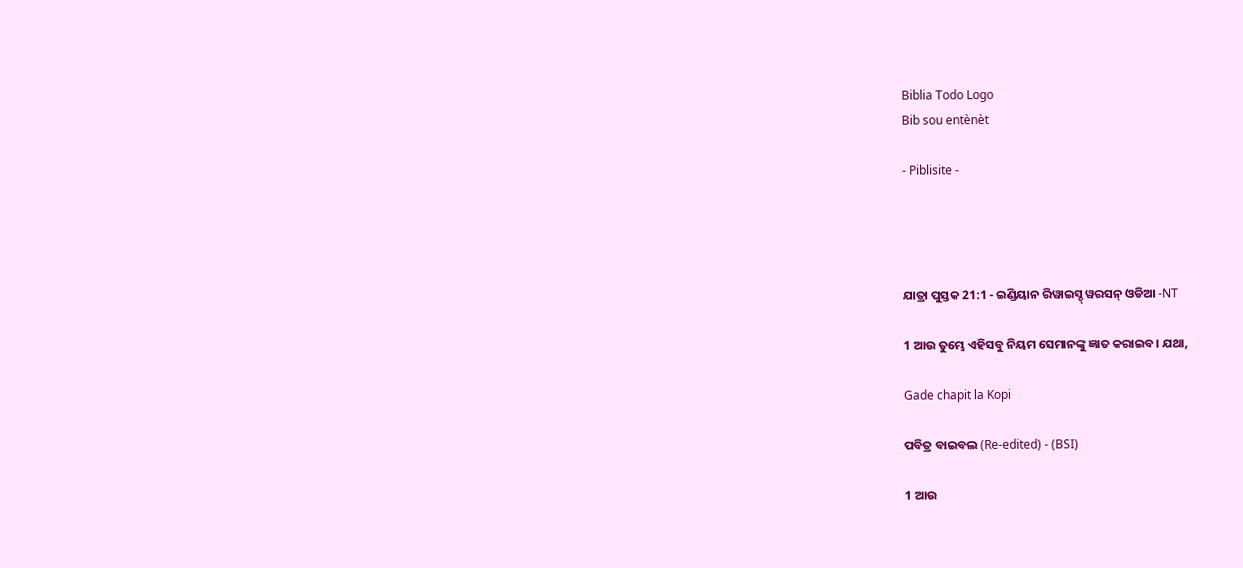Biblia Todo Logo
Bib sou entènèt

- Piblisite -




ଯାତ୍ରା ପୁସ୍ତକ 21:1 - ଇଣ୍ଡିୟାନ ରିୱାଇସ୍ଡ୍ ୱରସନ୍ ଓଡିଆ -NT

1 ଆଉ ତୁମ୍ଭେ ଏହିସବୁ ନିୟମ ସେମାନଙ୍କୁ ଜ୍ଞାତ କରାଇବ। ଯଥା,

Gade chapit la Kopi

ପବିତ୍ର ବାଇବଲ (Re-edited) - (BSI)

1 ଆଉ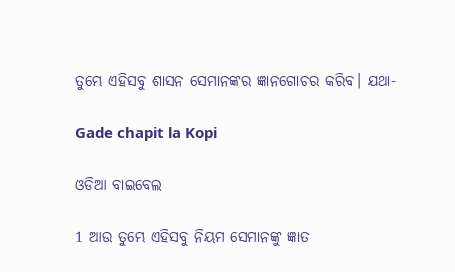ତୁମ୍ଭେ ଏହିସବୁ ଶାସନ ସେମାନଙ୍କର ଜ୍ଞାନଗୋଚର କରିବ। ଯଥା-

Gade chapit la Kopi

ଓଡିଆ ବାଇବେଲ

1 ଆଉ ତୁମ୍ଭେ ଏହିସବୁ ନିୟମ ସେମାନଙ୍କୁ ଜ୍ଞାତ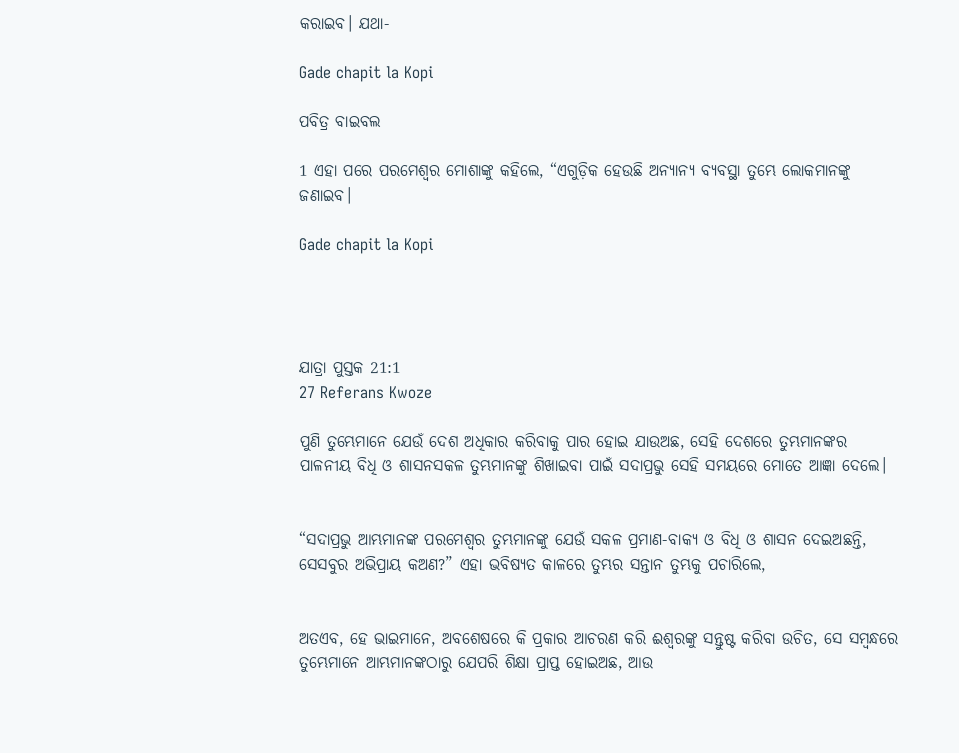କରାଇବ। ଯଥା-

Gade chapit la Kopi

ପବିତ୍ର ବାଇବଲ

1 ଏହା ପରେ ପରମେଶ୍ୱର ମୋଶାଙ୍କୁ କହିଲେ, “ଏଗୁଡ଼ିକ ହେଉଛି ଅନ୍ୟାନ୍ୟ ବ୍ୟବସ୍ଥା ତୁମ୍ଭେ ଲୋକମାନଙ୍କୁ ଜଣାଇବ।

Gade chapit la Kopi




ଯାତ୍ରା ପୁସ୍ତକ 21:1
27 Referans Kwoze

ପୁଣି ତୁମ୍ଭେମାନେ ଯେଉଁ ଦେଶ ଅଧିକାର କରିବାକୁ ପାର ହୋଇ ଯାଉଅଛ, ସେହି ଦେଶରେ ତୁମ୍ଭମାନଙ୍କର ପାଳନୀୟ ବିଧି ଓ ଶାସନସକଳ ତୁମ୍ଭମାନଙ୍କୁ ଶିଖାଇବା ପାଇଁ ସଦାପ୍ରଭୁ ସେହି ସମୟରେ ମୋତେ ଆଜ୍ଞା ଦେଲେ।


“ସଦାପ୍ରଭୁ ଆମ୍ଭମାନଙ୍କ ପରମେଶ୍ୱର ତୁମ୍ଭମାନଙ୍କୁ ଯେଉଁ ସକଳ ପ୍ରମାଣ-ବାକ୍ୟ ଓ ବିଧି ଓ ଶାସନ ଦେଇଅଛନ୍ତି, ସେସବୁର ଅଭିପ୍ରାୟ କଅଣ?” ଏହା ଭବିଷ୍ୟତ କାଳରେ ତୁମ୍ଭର ସନ୍ତାନ ତୁମ୍ଭକୁ ପଚାରିଲେ,


ଅତଏବ, ହେ ଭାଇମାନେ, ଅବଶେଷରେ କି ପ୍ରକାର ଆଚରଣ କରି ଈଶ୍ବରଙ୍କୁ ସନ୍ତୁଷ୍ଟ କରିବା ଉଚିତ, ସେ ସମ୍ବନ୍ଧରେ ତୁମ୍ଭେମାନେ ଆମ୍ଭମାନଙ୍କଠାରୁ ଯେପରି ଶିକ୍ଷା ପ୍ରାପ୍ତ ହୋଇଅଛ, ଆଉ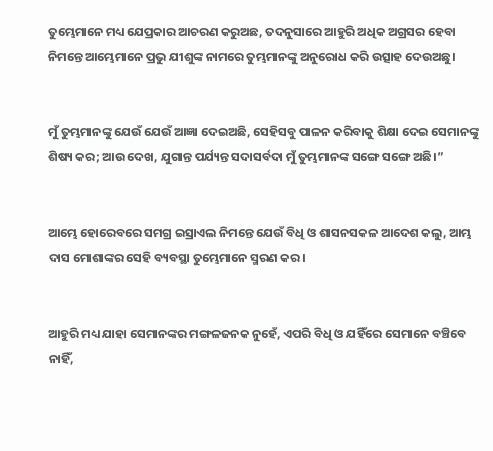ତୁମ୍ଭେମାନେ ମଧ୍ୟ ଯେପ୍ରକାର ଆଚରଣ କରୁଅଛ, ତଦନୁସାରେ ଆହୁରି ଅଧିକ ଅଗ୍ରସର ହେବା ନିମନ୍ତେ ଆମ୍ଭେମାନେ ପ୍ରଭୁ ଯୀଶୁଙ୍କ ନାମରେ ତୁମ୍ଭମାନଙ୍କୁ ଅନୁରୋଧ କରି ଉତ୍ସାହ ଦେଉଅଛୁ।


ମୁଁ ତୁମ୍ଭମାନଙ୍କୁ ଯେଉଁ ଯେଉଁ ଆଜ୍ଞା ଦେଇଅଛି, ସେହିସବୁ ପାଳନ କରିବାକୁ ଶିକ୍ଷା ଦେଇ ସେମାନଙ୍କୁ ଶିଷ୍ୟ କର; ଆଉ ଦେଖ, ଯୁଗାନ୍ତ ପର୍ଯ୍ୟନ୍ତ ସଦାସର୍ବଦା ମୁଁ ତୁମ୍ଭମାନଙ୍କ ସଙ୍ଗେ ସଙ୍ଗେ ଅଛି।”


ଆମ୍ଭେ ହୋରେବରେ ସମଗ୍ର ଇସ୍ରାଏଲ ନିମନ୍ତେ ଯେଉଁ ବିଧି ଓ ଶାସନସକଳ ଆଦେଶ କଲୁ, ଆମ୍ଭ ଦାସ ମୋଶାଙ୍କର ସେହି ବ୍ୟବସ୍ଥା ତୁମ୍ଭେମାନେ ସ୍ମରଣ କର।


ଆହୁରି ମଧ୍ୟ ଯାହା ସେମାନଙ୍କର ମଙ୍ଗଳଜନକ ନୁହେଁ, ଏପରି ବିଧି ଓ ଯହିଁରେ ସେମାନେ ବଞ୍ଚିବେ ନାହିଁ,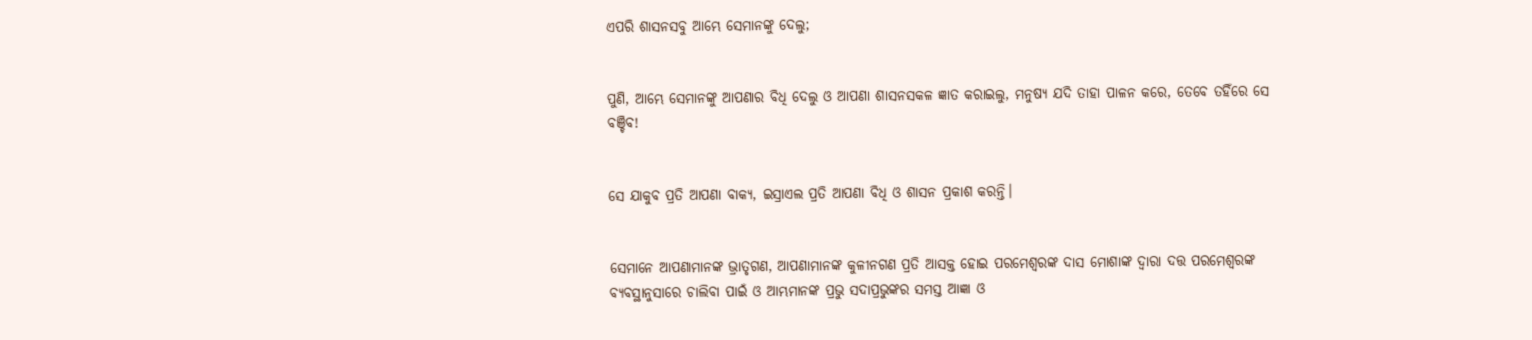ଏପରି ଶାସନସବୁ ଆମ୍ଭେ ସେମାନଙ୍କୁ ଦେଲୁ;


ପୁଣି, ଆମ୍ଭେ ସେମାନଙ୍କୁ ଆପଣାର ବିଧି ଦେଲୁ ଓ ଆପଣା ଶାସନସକଳ ଜ୍ଞାତ କରାଇଲୁ, ମନୁଷ୍ୟ ଯଦି ତାହା ପାଳନ କରେ, ତେବେ ତହିଁରେ ସେ ବଞ୍ଚିବ!


ସେ ଯାକୁବ ପ୍ରତି ଆପଣା ବାକ୍ୟ, ଇସ୍ରାଏଲ ପ୍ରତି ଆପଣା ବିଧି ଓ ଶାସନ ପ୍ରକାଶ କରନ୍ତି।


ସେମାନେ ଆପଣାମାନଙ୍କ ଭ୍ରାତୃଗଣ, ଆପଣାମାନଙ୍କ କୁଳୀନଗଣ ପ୍ରତି ଆସକ୍ତ ହୋଇ ପରମେଶ୍ୱରଙ୍କ ଦାସ ମୋଶାଙ୍କ ଦ୍ୱାରା ଦତ୍ତ ପରମେଶ୍ୱରଙ୍କ ବ୍ୟବସ୍ଥାନୁସାରେ ଚାଲିବା ପାଇଁ ଓ ଆମ୍ଭମାନଙ୍କ ପ୍ରଭୁ ସଦାପ୍ରଭୁଙ୍କର ସମସ୍ତ ଆଜ୍ଞା ଓ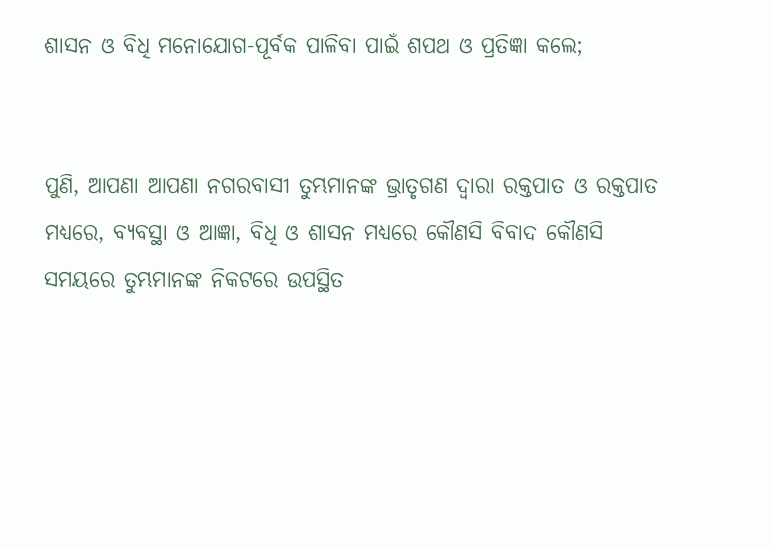ଶାସନ ଓ ବିଧି ମନୋଯୋଗ-ପୂର୍ବକ ପାଳିବା ପାଇଁ ଶପଥ ଓ ପ୍ରତିଜ୍ଞା କଲେ;


ପୁଣି, ଆପଣା ଆପଣା ନଗରବାସୀ ତୁମ୍ଭମାନଙ୍କ ଭ୍ରାତୃଗଣ ଦ୍ୱାରା ରକ୍ତପାତ ଓ ରକ୍ତପାତ ମଧ୍ୟରେ, ବ୍ୟବସ୍ଥା ଓ ଆଜ୍ଞା, ବିଧି ଓ ଶାସନ ମଧ୍ୟରେ କୌଣସି ବିବାଦ କୌଣସି ସମୟରେ ତୁମ୍ଭମାନଙ୍କ ନିକଟରେ ଉପସ୍ଥିତ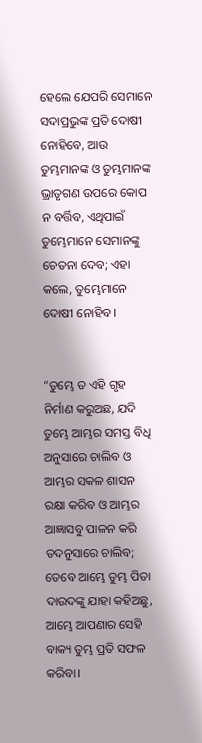ହେଲେ ଯେପରି ସେମାନେ ସଦାପ୍ରଭୁଙ୍କ ପ୍ରତି ଦୋଷୀ ନୋହିବେ, ଆଉ ତୁମ୍ଭମାନଙ୍କ ଓ ତୁମ୍ଭମାନଙ୍କ ଭ୍ରାତୃଗଣ ଉପରେ କୋପ ନ ବର୍ତ୍ତିବ, ଏଥିପାଇଁ ତୁମ୍ଭେମାନେ ସେମାନଙ୍କୁ ଚେତନା ଦେବ; ଏହା କଲେ, ତୁମ୍ଭେମାନେ ଦୋଷୀ ନୋହିବ।


“ତୁମ୍ଭେ ତ ଏହି ଗୃହ ନିର୍ମାଣ କରୁଅଛ, ଯଦି ତୁମ୍ଭେ ଆମ୍ଭର ସମସ୍ତ ବିଧି ଅନୁସାରେ ଚାଲିବ ଓ ଆମ୍ଭର ସକଳ ଶାସନ ରକ୍ଷା କରିବ ଓ ଆମ୍ଭର ଆଜ୍ଞାସବୁ ପାଳନ କରି ତଦନୁସାରେ ଚାଲିବ; ତେବେ ଆମ୍ଭେ ତୁମ୍ଭ ପିତା ଦାଉଦଙ୍କୁ ଯାହା କହିଅଛୁ, ଆମ୍ଭେ ଆପଣାର ସେହି ବାକ୍ୟ ତୁମ୍ଭ ପ୍ରତି ସଫଳ କରିବା।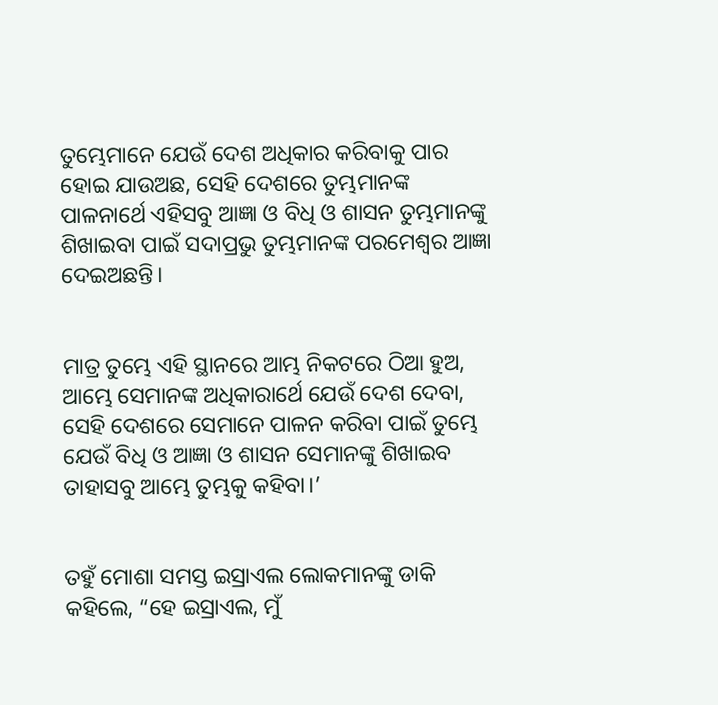ତୁମ୍ଭେମାନେ ଯେଉଁ ଦେଶ ଅଧିକାର କରିବାକୁ ପାର ହୋଇ ଯାଉଅଛ, ସେହି ଦେଶରେ ତୁମ୍ଭମାନଙ୍କ ପାଳନାର୍ଥେ ଏହିସବୁ ଆଜ୍ଞା ଓ ବିଧି ଓ ଶାସନ ତୁମ୍ଭମାନଙ୍କୁ ଶିଖାଇବା ପାଇଁ ସଦାପ୍ରଭୁ ତୁମ୍ଭମାନଙ୍କ ପରମେଶ୍ୱର ଆଜ୍ଞା ଦେଇଅଛନ୍ତି।


ମାତ୍ର ତୁମ୍ଭେ ଏହି ସ୍ଥାନରେ ଆମ୍ଭ ନିକଟରେ ଠିଆ ହୁଅ, ଆମ୍ଭେ ସେମାନଙ୍କ ଅଧିକାରାର୍ଥେ ଯେଉଁ ଦେଶ ଦେବା, ସେହି ଦେଶରେ ସେମାନେ ପାଳନ କରିବା ପାଇଁ ତୁମ୍ଭେ ଯେଉଁ ବିଧି ଓ ଆଜ୍ଞା ଓ ଶାସନ ସେମାନଙ୍କୁ ଶିଖାଇବ ତାହାସବୁ ଆମ୍ଭେ ତୁମ୍ଭକୁ କହିବା।’


ତହୁଁ ମୋଶା ସମସ୍ତ ଇସ୍ରାଏଲ ଲୋକମାନଙ୍କୁ ଡାକି କହିଲେ, “ହେ ଇସ୍ରାଏଲ, ମୁଁ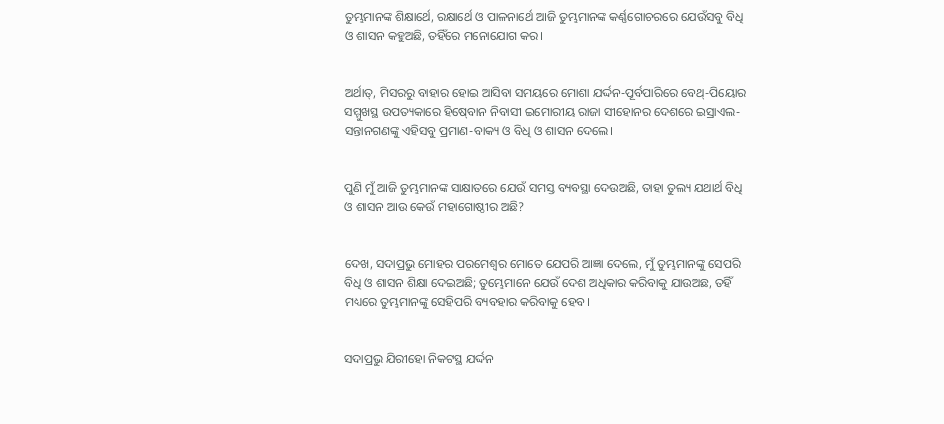ତୁମ୍ଭମାନଙ୍କ ଶିକ୍ଷାର୍ଥେ, ରକ୍ଷାର୍ଥେ ଓ ପାଳନାର୍ଥେ ଆଜି ତୁମ୍ଭମାନଙ୍କ କର୍ଣ୍ଣଗୋଚରରେ ଯେଉଁସବୁ ବିଧି ଓ ଶାସନ କହୁଅଛି, ତହିଁରେ ମନୋଯୋଗ କର।


ଅର୍ଥାତ୍‍, ମିସରରୁ ବାହାର ହୋଇ ଆସିବା ସମୟରେ ମୋଶା ଯର୍ଦ୍ଦନ-ପୂର୍ବପାରିରେ ବେଥ୍-ପିୟୋର ସମ୍ମୁଖସ୍ଥ ଉପତ୍ୟକାରେ ହିଷ୍‍ବୋନ ନିବାସୀ ଇମୋରୀୟ ରାଜା ସୀହୋନର ଦେଶରେ ଇସ୍ରାଏଲ-ସନ୍ତାନଗଣଙ୍କୁ ଏହିସବୁ ପ୍ରମାଣ-ବାକ୍ୟ ଓ ବିଧି ଓ ଶାସନ ଦେଲେ।


ପୁଣି ମୁଁ ଆଜି ତୁମ୍ଭମାନଙ୍କ ସାକ୍ଷାତରେ ଯେଉଁ ସମସ୍ତ ବ୍ୟବସ୍ଥା ଦେଉଅଛି, ତାହା ତୁଲ୍ୟ ଯଥାର୍ଥ ବିଧି ଓ ଶାସନ ଆଉ କେଉଁ ମହାଗୋଷ୍ଠୀର ଅଛି?


ଦେଖ, ସଦାପ୍ରଭୁ ମୋହର ପରମେଶ୍ୱର ମୋତେ ଯେପରି ଆଜ୍ଞା ଦେଲେ, ମୁଁ ତୁମ୍ଭମାନଙ୍କୁ ସେପରି ବିଧି ଓ ଶାସନ ଶିକ୍ଷା ଦେଇଅଛି; ତୁମ୍ଭେମାନେ ଯେଉଁ ଦେଶ ଅଧିକାର କରିବାକୁ ଯାଉଅଛ, ତହିଁ ମଧ୍ୟରେ ତୁମ୍ଭମାନଙ୍କୁ ସେହିପରି ବ୍ୟବହାର କରିବାକୁ ହେବ।


ସଦାପ୍ରଭୁ ଯିରୀହୋ ନିକଟସ୍ଥ ଯର୍ଦ୍ଦନ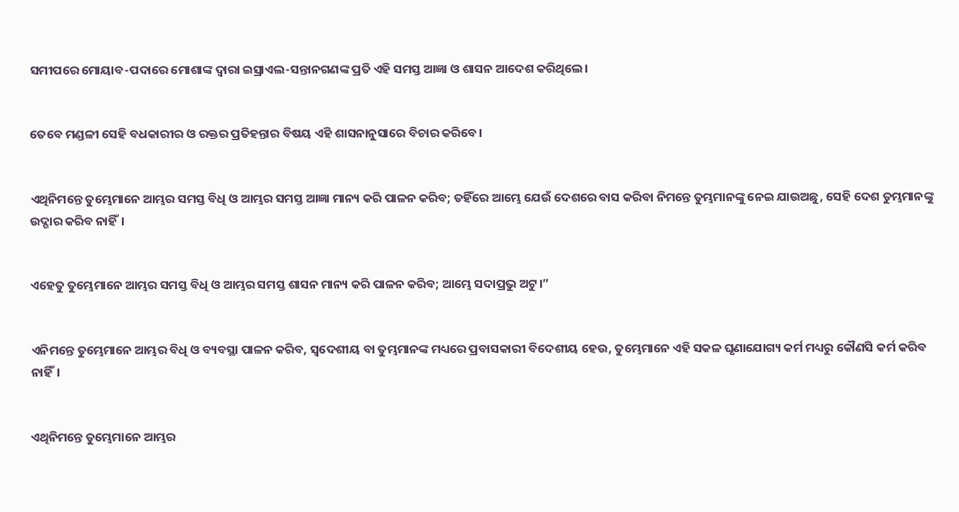ସମୀପରେ ମୋୟାବ-ପଦାରେ ମୋଶାଙ୍କ ଦ୍ୱାରା ଇସ୍ରାଏଲ-ସନ୍ତାନଗଣଙ୍କ ପ୍ରତି ଏହି ସମସ୍ତ ଆଜ୍ଞା ଓ ଶାସନ ଆଦେଶ କରିଥିଲେ।


ତେବେ ମଣ୍ଡଳୀ ସେହି ବଧକାରୀର ଓ ରକ୍ତର ପ୍ରତିହନ୍ତାର ବିଷୟ ଏହି ଶାସନାନୁସାରେ ବିଚାର କରିବେ।


ଏଥିନିମନ୍ତେ ତୁମ୍ଭେମାନେ ଆମ୍ଭର ସମସ୍ତ ବିଧି ଓ ଆମ୍ଭର ସମସ୍ତ ଆଜ୍ଞା ମାନ୍ୟ କରି ପାଳନ କରିବ; ତହିଁରେ ଆମ୍ଭେ ଯେଉଁ ଦେଶରେ ବାସ କରିବା ନିମନ୍ତେ ତୁମ୍ଭମାନଙ୍କୁ ନେଇ ଯାଉଅଛୁ, ସେହି ଦେଶ ତୁମ୍ଭମାନଙ୍କୁ ଉଦ୍ଗାର କରିବ ନାହିଁ।


ଏହେତୁ ତୁମ୍ଭେମାନେ ଆମ୍ଭର ସମସ୍ତ ବିଧି ଓ ଆମ୍ଭର ସମସ୍ତ ଶାସନ ମାନ୍ୟ କରି ପାଳନ କରିବ; ଆମ୍ଭେ ସଦାପ୍ରଭୁ ଅଟୁ।”


ଏନିମନ୍ତେ ତୁମ୍ଭେମାନେ ଆମ୍ଭର ବିଧି ଓ ବ୍ୟବସ୍ଥା ପାଳନ କରିବ, ସ୍ୱଦେଶୀୟ ବା ତୁମ୍ଭମାନଙ୍କ ମଧ୍ୟରେ ପ୍ରବାସକାରୀ ବିଦେଶୀୟ ହେଉ, ତୁମ୍ଭେମାନେ ଏହି ସକଳ ଘୃଣାଯୋଗ୍ୟ କର୍ମ ମଧ୍ୟରୁ କୌଣସି କର୍ମ କରିବ ନାହିଁ।


ଏଥିନିମନ୍ତେ ତୁମ୍ଭେମାନେ ଆମ୍ଭର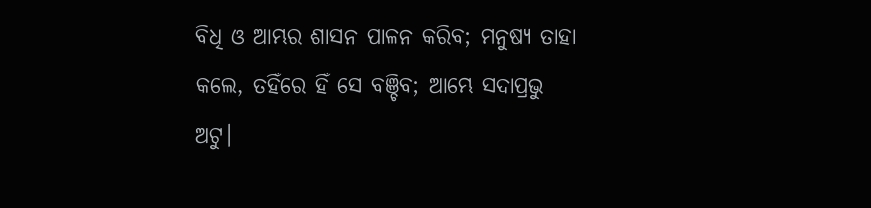ବିଧି ଓ ଆମ୍ଭର ଶାସନ ପାଳନ କରିବ; ମନୁଷ୍ୟ ତାହା କଲେ, ତହିଁରେ ହିଁ ସେ ବଞ୍ଚିବ; ଆମ୍ଭେ ସଦାପ୍ରଭୁ ଅଟୁ।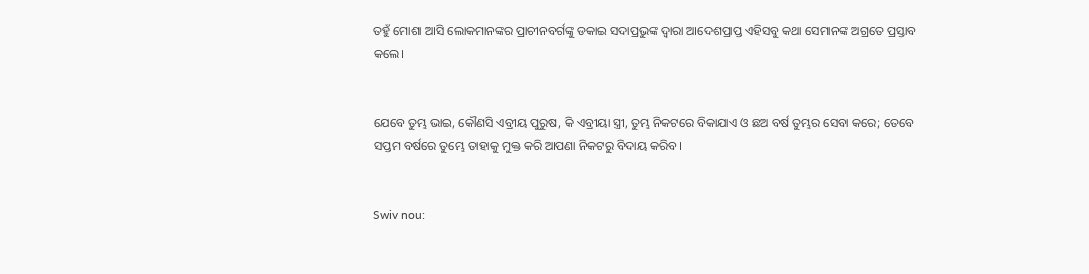ତହୁଁ ମୋଶା ଆସି ଲୋକମାନଙ୍କର ପ୍ରାଚୀନବର୍ଗଙ୍କୁ ଡକାଇ ସଦାପ୍ରଭୁଙ୍କ ଦ୍ୱାରା ଆଦେଶପ୍ରାପ୍ତ ଏହିସବୁ କଥା ସେମାନଙ୍କ ଅଗ୍ରତେ ପ୍ରସ୍ତାବ କଲେ।


ଯେବେ ତୁମ୍ଭ ଭାଇ, କୌଣସି ଏବ୍ରୀୟ ପୁରୁଷ, କି ଏବ୍ରୀୟା ସ୍ତ୍ରୀ, ତୁମ୍ଭ ନିକଟରେ ବିକାଯାଏ ଓ ଛଅ ବର୍ଷ ତୁମ୍ଭର ସେବା କରେ; ତେବେ ସପ୍ତମ ବର୍ଷରେ ତୁମ୍ଭେ ତାହାକୁ ମୁକ୍ତ କରି ଆପଣା ନିକଟରୁ ବିଦାୟ କରିବ।


Swiv nou: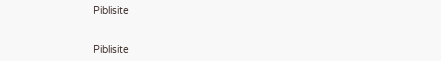Piblisite


Piblisite